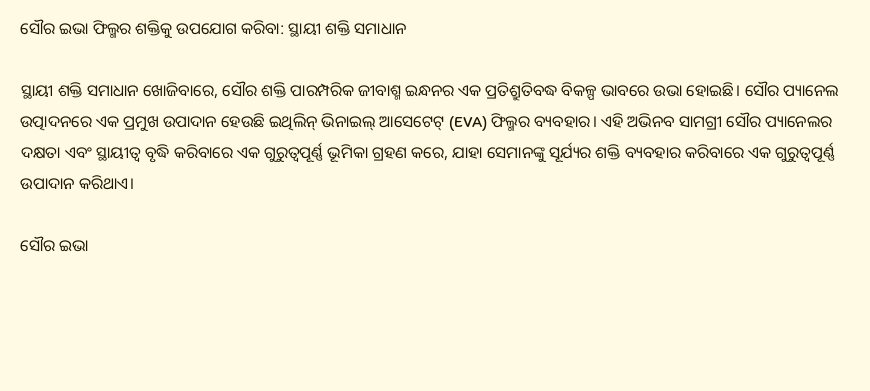ସୌର ଇଭା ଫିଲ୍ମର ଶକ୍ତିକୁ ଉପଯୋଗ କରିବା: ସ୍ଥାୟୀ ଶକ୍ତି ସମାଧାନ

ସ୍ଥାୟୀ ଶକ୍ତି ସମାଧାନ ଖୋଜିବାରେ, ସୌର ଶକ୍ତି ପାରମ୍ପରିକ ଜୀବାଶ୍ମ ଇନ୍ଧନର ଏକ ପ୍ରତିଶ୍ରୁତିବଦ୍ଧ ବିକଳ୍ପ ଭାବରେ ଉଭା ହୋଇଛି। ସୌର ପ୍ୟାନେଲ ଉତ୍ପାଦନରେ ଏକ ପ୍ରମୁଖ ଉପାଦାନ ହେଉଛି ଇଥିଲିନ୍ ଭିନାଇଲ୍ ଆସେଟେଟ୍ (EVA) ଫିଲ୍ମର ବ୍ୟବହାର। ଏହି ଅଭିନବ ସାମଗ୍ରୀ ସୌର ପ୍ୟାନେଲର ଦକ୍ଷତା ଏବଂ ସ୍ଥାୟୀତ୍ୱ ବୃଦ୍ଧି କରିବାରେ ଏକ ଗୁରୁତ୍ୱପୂର୍ଣ୍ଣ ଭୂମିକା ଗ୍ରହଣ କରେ, ଯାହା ସେମାନଙ୍କୁ ସୂର୍ଯ୍ୟର ଶକ୍ତି ବ୍ୟବହାର କରିବାରେ ଏକ ଗୁରୁତ୍ୱପୂର୍ଣ୍ଣ ଉପାଦାନ କରିଥାଏ।

ସୌର ଇଭା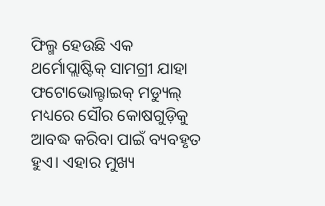ଫିଲ୍ମ ହେଉଛି ଏକ ଥର୍ମୋପ୍ଲାଷ୍ଟିକ୍ ସାମଗ୍ରୀ ଯାହା ଫଟୋଭୋଲ୍ଟାଇକ୍ ମଡ୍ୟୁଲ୍ ମଧ୍ୟରେ ସୌର କୋଷଗୁଡ଼ିକୁ ଆବଦ୍ଧ କରିବା ପାଇଁ ବ୍ୟବହୃତ ହୁଏ। ଏହାର ମୁଖ୍ୟ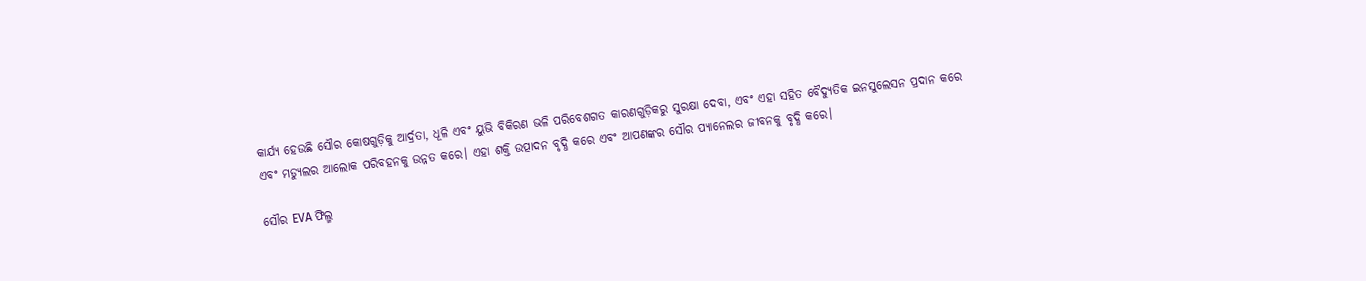କାର୍ଯ୍ୟ ହେଉଛି ସୌର କୋଷଗୁଡ଼ିକୁ ଆର୍ଦ୍ରତା, ଧୂଳି ଏବଂ ୟୁଭି ବିକିରଣ ଭଳି ପରିବେଶଗତ କାରଣଗୁଡ଼ିକରୁ ସୁରକ୍ଷା ଦେବା, ଏବଂ ଏହା ସହିତ ବୈଦ୍ୟୁତିକ ଇନସୁଲେସନ ପ୍ରଦାନ କରେ ଏବଂ ମଡ୍ୟୁଲର ଆଲୋକ ପରିବହନକୁ ଉନ୍ନତ କରେ। ଏହା ଶକ୍ତି ଉତ୍ପାଦନ ବୃଦ୍ଧି କରେ ଏବଂ ଆପଣଙ୍କର ସୌର ପ୍ୟାନେଲର ଜୀବନକୁ ବୃଦ୍ଧି କରେ।

ସୌର EVA ଫିଲ୍ମ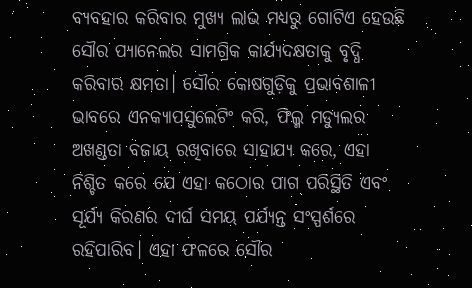ବ୍ୟବହାର କରିବାର ମୁଖ୍ୟ ଲାଭ ମଧ୍ୟରୁ ଗୋଟିଏ ହେଉଛି ସୌର ପ୍ୟାନେଲର ସାମଗ୍ରିକ କାର୍ଯ୍ୟଦକ୍ଷତାକୁ ବୃଦ୍ଧି କରିବାର କ୍ଷମତା। ସୌର କୋଷଗୁଡ଼ିକୁ ପ୍ରଭାବଶାଳୀ ଭାବରେ ଏନକ୍ୟାପସୁଲେଟିଂ କରି, ଫିଲ୍ମ ମଡ୍ୟୁଲର ଅଖଣ୍ଡତା ବଜାୟ ରଖିବାରେ ସାହାଯ୍ୟ କରେ, ଏହା ନିଶ୍ଚିତ କରେ ଯେ ଏହା କଠୋର ପାଗ ପରିସ୍ଥିତି ଏବଂ ସୂର୍ଯ୍ୟ କିରଣର ଦୀର୍ଘ ସମୟ ପର୍ଯ୍ୟନ୍ତ ସଂସ୍ପର୍ଶରେ ରହିପାରିବ। ଏହା ଫଳରେ ସୌର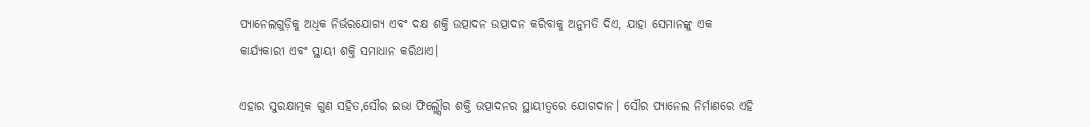ପ୍ୟାନେଲଗୁଡ଼ିକୁ ଅଧିକ ନିର୍ଭରଯୋଗ୍ୟ ଏବଂ ଦକ୍ଷ ଶକ୍ତି ଉତ୍ପାଦନ ଉତ୍ପାଦନ କରିବାକୁ ଅନୁମତି ଦିଏ, ଯାହା ସେମାନଙ୍କୁ ଏକ କାର୍ଯ୍ୟକାରୀ ଏବଂ ସ୍ଥାୟୀ ଶକ୍ତି ସମାଧାନ କରିଥାଏ।

ଏହାର ସୁରକ୍ଷାତ୍ମକ ଗୁଣ ସହିତ,ସୌର ଇଭା ଫିଲ୍ମ୍ସୌର ଶକ୍ତି ଉତ୍ପାଦନର ସ୍ଥାୟୀତ୍ୱରେ ଯୋଗଦାନ। ସୌର ପ୍ୟାନେଲ ନିର୍ମାଣରେ ଏହି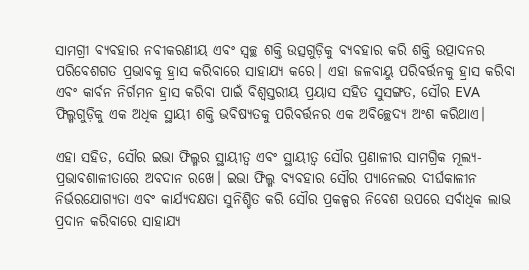ସାମଗ୍ରୀ ବ୍ୟବହାର ନବୀକରଣୀୟ ଏବଂ ସ୍ୱଚ୍ଛ ଶକ୍ତି ଉତ୍ସଗୁଡ଼ିକୁ ବ୍ୟବହାର କରି ଶକ୍ତି ଉତ୍ପାଦନର ପରିବେଶଗତ ପ୍ରଭାବକୁ ହ୍ରାସ କରିବାରେ ସାହାଯ୍ୟ କରେ। ଏହା ଜଳବାୟୁ ପରିବର୍ତ୍ତନକୁ ହ୍ରାସ କରିବା ଏବଂ କାର୍ବନ ନିର୍ଗମନ ହ୍ରାସ କରିବା ପାଇଁ ବିଶ୍ୱସ୍ତରୀୟ ପ୍ରୟାସ ସହିତ ସୁସଙ୍ଗତ, ସୌର EVA ଫିଲ୍ମଗୁଡ଼ିକୁ ଏକ ଅଧିକ ସ୍ଥାୟୀ ଶକ୍ତି ଭବିଷ୍ୟତକୁ ପରିବର୍ତ୍ତନର ଏକ ଅବିଚ୍ଛେଦ୍ୟ ଅଂଶ କରିଥାଏ।

ଏହା ସହିତ, ସୌର ଇଭା ଫିଲ୍ମର ସ୍ଥାୟୀତ୍ୱ ଏବଂ ସ୍ଥାୟୀତ୍ୱ ସୌର ପ୍ରଣାଳୀର ସାମଗ୍ରିକ ମୂଲ୍ୟ-ପ୍ରଭାବଶାଳୀତାରେ ଅବଦାନ ରଖେ। ଇଭା ଫିଲ୍ମ ବ୍ୟବହାର ସୌର ପ୍ୟାନେଲର ଦୀର୍ଘକାଳୀନ ନିର୍ଭରଯୋଗ୍ୟତା ଏବଂ କାର୍ଯ୍ୟଦକ୍ଷତା ସୁନିଶ୍ଚିତ କରି ସୌର ପ୍ରକଳ୍ପର ନିବେଶ ଉପରେ ସର୍ବାଧିକ ଲାଭ ପ୍ରଦାନ କରିବାରେ ସାହାଯ୍ୟ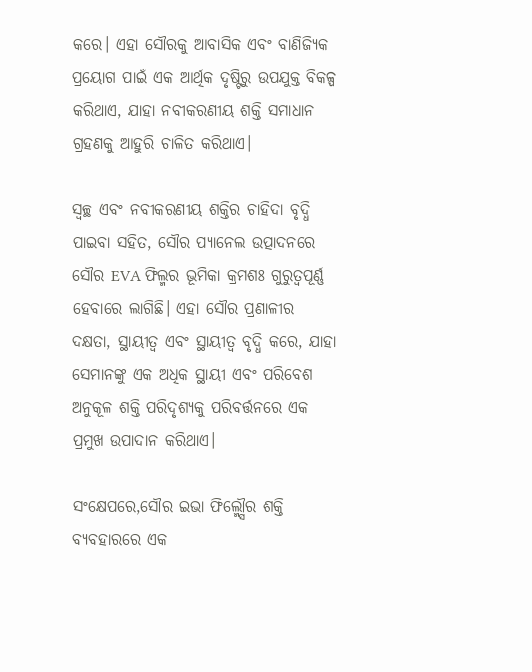କରେ। ଏହା ସୌରକୁ ଆବାସିକ ଏବଂ ବାଣିଜ୍ୟିକ ପ୍ରୟୋଗ ପାଇଁ ଏକ ଆର୍ଥିକ ଦୃଷ୍ଟିରୁ ଉପଯୁକ୍ତ ବିକଳ୍ପ କରିଥାଏ, ଯାହା ନବୀକରଣୀୟ ଶକ୍ତି ସମାଧାନ ଗ୍ରହଣକୁ ଆହୁରି ଚାଳିତ କରିଥାଏ।

ସ୍ୱଚ୍ଛ ଏବଂ ନବୀକରଣୀୟ ଶକ୍ତିର ଚାହିଦା ବୃଦ୍ଧି ପାଇବା ସହିତ, ସୌର ପ୍ୟାନେଲ ଉତ୍ପାଦନରେ ସୌର EVA ଫିଲ୍ମର ଭୂମିକା କ୍ରମଶଃ ଗୁରୁତ୍ୱପୂର୍ଣ୍ଣ ହେବାରେ ଲାଗିଛି। ଏହା ସୌର ପ୍ରଣାଳୀର ଦକ୍ଷତା, ସ୍ଥାୟୀତ୍ୱ ଏବଂ ସ୍ଥାୟୀତ୍ୱ ବୃଦ୍ଧି କରେ, ଯାହା ସେମାନଙ୍କୁ ଏକ ଅଧିକ ସ୍ଥାୟୀ ଏବଂ ପରିବେଶ ଅନୁକୂଳ ଶକ୍ତି ପରିଦୃଶ୍ୟକୁ ପରିବର୍ତ୍ତନରେ ଏକ ପ୍ରମୁଖ ଉପାଦାନ କରିଥାଏ।

ସଂକ୍ଷେପରେ,ସୌର ଇଭା ଫିଲ୍ମ୍ସୌର ଶକ୍ତି ବ୍ୟବହାରରେ ଏକ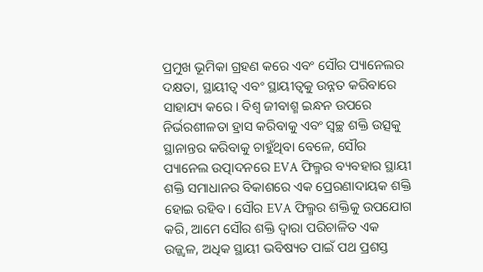ପ୍ରମୁଖ ଭୂମିକା ଗ୍ରହଣ କରେ ଏବଂ ସୌର ପ୍ୟାନେଲର ଦକ୍ଷତା, ସ୍ଥାୟୀତ୍ୱ ଏବଂ ସ୍ଥାୟୀତ୍ୱକୁ ଉନ୍ନତ କରିବାରେ ସାହାଯ୍ୟ କରେ। ବିଶ୍ୱ ଜୀବାଶ୍ମ ଇନ୍ଧନ ଉପରେ ନିର୍ଭରଶୀଳତା ହ୍ରାସ କରିବାକୁ ଏବଂ ସ୍ୱଚ୍ଛ ଶକ୍ତି ଉତ୍ସକୁ ସ୍ଥାନାନ୍ତର କରିବାକୁ ଚାହୁଁଥିବା ବେଳେ, ସୌର ପ୍ୟାନେଲ ଉତ୍ପାଦନରେ EVA ଫିଲ୍ମର ବ୍ୟବହାର ସ୍ଥାୟୀ ଶକ୍ତି ସମାଧାନର ବିକାଶରେ ଏକ ପ୍ରେରଣାଦାୟକ ଶକ୍ତି ହୋଇ ରହିବ। ସୌର EVA ଫିଲ୍ମର ଶକ୍ତିକୁ ଉପଯୋଗ କରି, ଆମେ ସୌର ଶକ୍ତି ଦ୍ୱାରା ପରିଚାଳିତ ଏକ ଉଜ୍ଜ୍ୱଳ, ଅଧିକ ସ୍ଥାୟୀ ଭବିଷ୍ୟତ ପାଇଁ ପଥ ପ୍ରଶସ୍ତ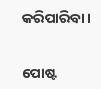କରିପାରିବା।


ପୋଷ୍ଟ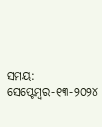ସମୟ: ସେପ୍ଟେମ୍ବର-୧୩-୨୦୨୪